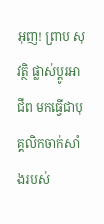អុញ! ព្រាប សុវត្ថិ ផ្លាស់ប្ដូរអាជីព មកធ្វើជាបុគ្គលិកចាក់សាំងរបស់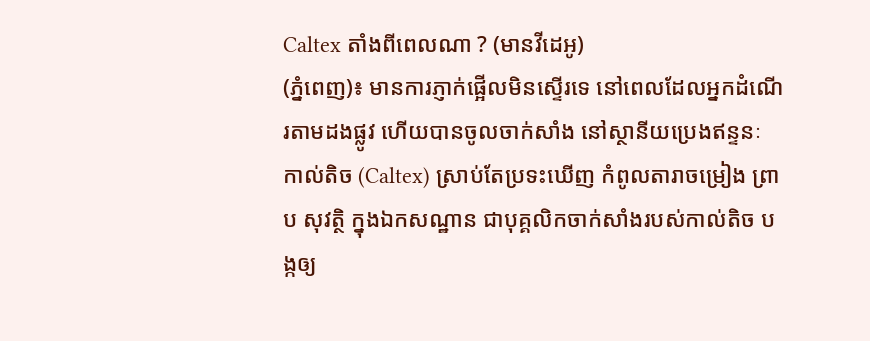Caltex តាំងពីពេលណា ? (មានវីដេអូ)
(ភ្នំពេញ)៖ មានការភ្ញាក់ផ្អើលមិនស្ទើរទេ នៅពេលដែលអ្នកដំណើរតាមដងផ្លូវ ហើយបានចូលចាក់សាំង នៅស្ថានីយប្រេងឥន្ទនៈ កាល់តិច (Caltex) ស្រាប់តែប្រទះឃើញ កំពូលតារាចម្រៀង ព្រាប សុវត្ថិ ក្នុងឯកសណ្ឋាន ជាបុគ្គលិកចាក់សាំងរបស់កាល់តិច បង្កឲ្យ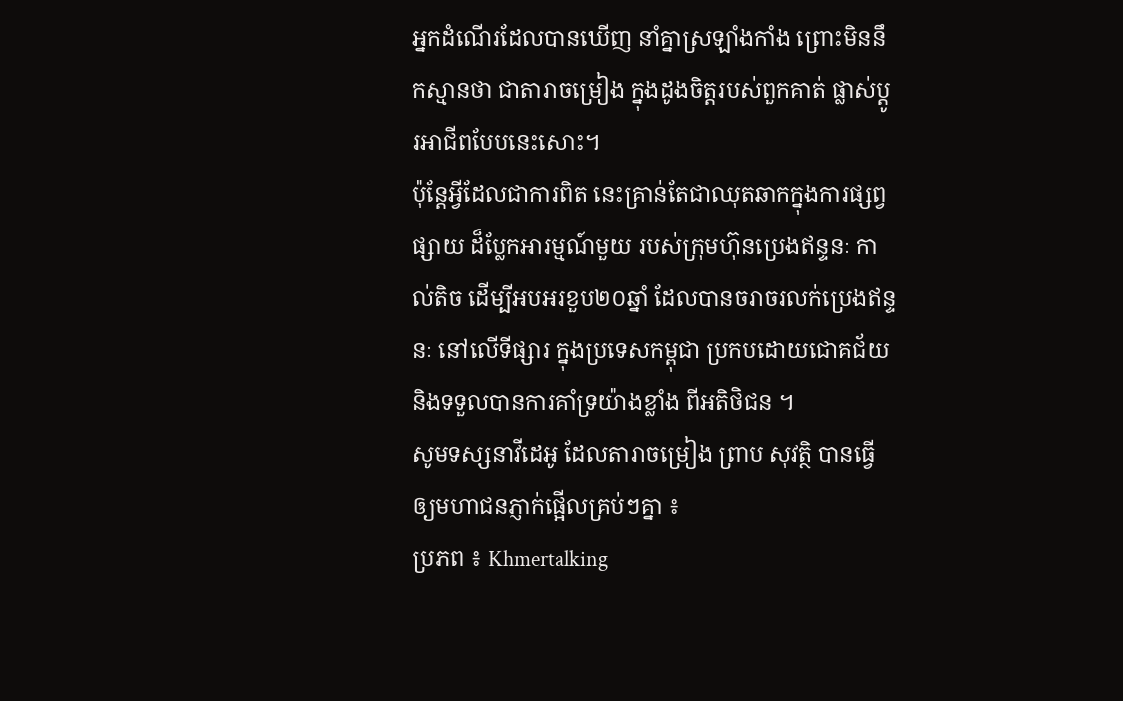អ្នកដំណើរដែលបានឃើញ នាំគ្នាស្រឡាំងកាំង ព្រោះមិននឹកស្មានថា ជាតារាចម្រៀង ក្នុងដូងចិត្តរបស់ពួកគាត់ ផ្លាស់ប្ដូរអាជីពបែបនេះសោះ។
ប៉ុន្តែអ្វីដែលជាការពិត នេះគ្រាន់តែជាឈុតឆាកក្នុងការផ្សព្វផ្សាយ ដ៏ប្លែកអារម្មណ៍មួយ របស់ក្រុមហ៊ុនប្រេងឥន្ទនៈ កាល់តិច ដើម្បីអបអរខួប២០ឆ្នាំ ដែលបានចរាចរលក់ប្រេងឥន្ទនៈ នៅលើទីផ្សារ ក្នុងប្រទេសកម្ពុជា ប្រកបដោយជោគជ័យ និងទទួលបានការគាំទ្រយ៉ាងខ្លាំង ពីអតិថិជន ។
សូមទស្សនាវីដេអូ ដែលតារាចម្រៀង ព្រាប សុវត្ថិ បានធ្វើឲ្យមហាជនភ្ញាក់ផ្អើលគ្រប់ៗគ្នា ៖
ប្រភព ៖ Khmertalking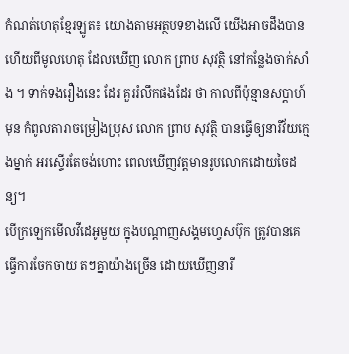កំណត់ហេតុខ្មែរឡូត៖ យោងតាមអត្ថបទខាងលើ យើងអាចដឹងបានហើយពីមូលហេតុ ដែលឃើញ លោក ព្រាប សុវត្ថិ នៅកន្លែងចាក់សាំង ។ ទាក់ទងរឿងនេះ ដែរ គួររំលឹកផងដែរ ថា កាលពីប៉ុន្មានសប្តាហ៍មុន កំពូលតារាចម្រៀងប្រុស លោក ព្រាប សុវត្ថិ បានធ្វើឲ្យនារីវ័យក្មេងម្នាក់ អរស្ទើរតែចង់ហោះ ពេលឃើញវត្តមានរូបលោកដោយចៃដន្យ។
បើក្រឡេកមើលវីដេអូមួយ ក្នុងបណ្តាញសង្គមហ្វេសប៊ុក ត្រូវបានគេធ្វើការចែកចាយ តៗគ្នាយ៉ាងច្រើន ដោយឃើញនារី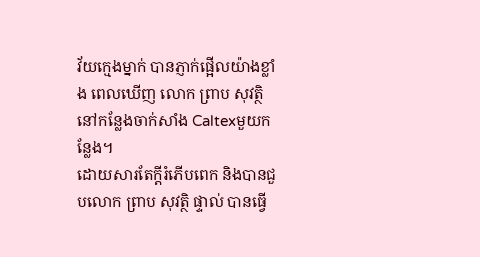វ័យក្មេងម្នាក់ បានភ្ញាក់ផ្អើលយ៉ាងខ្លាំង ពេលឃើញ លោក ព្រាប សុវត្ថិ នៅកន្លែងចាក់សាំង Caltexមួយកន្លែង។
ដោយសារតែក្តីរំភើបពេក និងបានជួបលោក ព្រាប សុវត្ថិ ផ្ទាល់ បានធ្វើ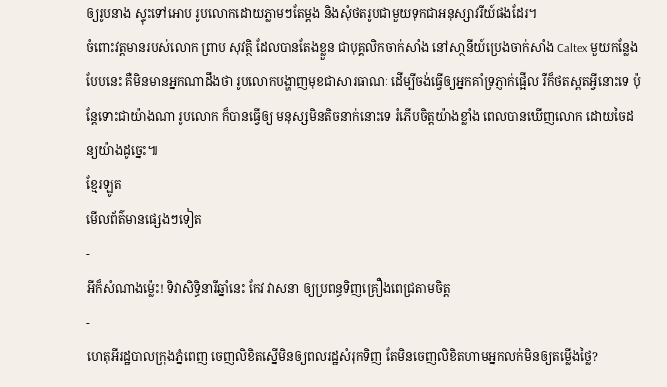ឲ្យរូបនាង ស្ទុះទៅអោប រូបលោកដោយភ្លាមៗតែម្តង និងសុំថតរូបជាមួយទុកជាអនុស្សាវរីយ៍ផងដែរ។
ចំពោះវត្តមានរបស់លោក ព្រាប សុវត្ថិ ដែលបានតែងខ្លួន ជាបុគ្គលិកចាក់សាំង នៅសា្ថនីយ៍ប្រេងចាក់សាំង Caltex មួយកន្លែងបែបនេះ គឺមិនមានអ្នកណាដឹងថា រូបលោកបង្ហាញមុខជាសារធាណៈ ដើម្បីចង់ធ្វើឲ្យអ្នកគាំទ្រភ្ញាក់ផ្អើល រឺក៏ថតស្ពតអ្វីនោះទេ ប៉ុន្តែទោះជាយ៉ាងណា រូបលោក ក៏បានធ្វើឲ្យ មនុស្សមិនតិចនាក់នោះទេ រំភើបចិត្តយ៉ាងខ្លាំង ពេលបានឃើញលោក ដោយចៃដន្យយ៉ាងដូច្នេះ៕
ខ្មែរឡូត
មើលព័ត៌មានផ្សេងៗទៀត
-
អីក៏សំណាងម្ល៉េះ! ទិវាសិទ្ធិនារីឆ្នាំនេះ កែវ វាសនា ឲ្យប្រពន្ធទិញគ្រឿងពេជ្រតាមចិត្ត
-
ហេតុអីរដ្ឋបាលក្រុងភ្នំពេញ ចេញលិខិតស្នើមិនឲ្យពលរដ្ឋសំរុកទិញ តែមិនចេញលិខិតហាមអ្នកលក់មិនឲ្យតម្លើងថ្លៃ?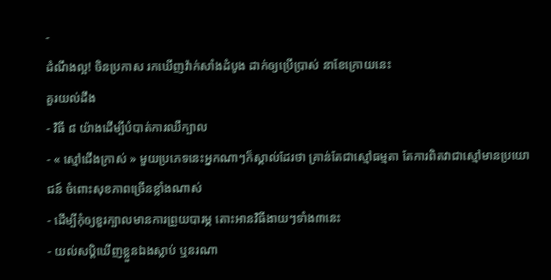-
ដំណឹងល្អ! ចិនប្រកាស រកឃើញវ៉ាក់សាំងដំបូង ដាក់ឲ្យប្រើប្រាស់ នាខែក្រោយនេះ
គួរយល់ដឹង
- វិធី ៨ យ៉ាងដើម្បីបំបាត់ការឈឺក្បាល
- « ស្មៅជើងក្រាស់ » មួយប្រភេទនេះអ្នកណាៗក៏ស្គាល់ដែរថា គ្រាន់តែជាស្មៅធម្មតា តែការពិតវាជាស្មៅមានប្រយោជន៍ ចំពោះសុខភាពច្រើនខ្លាំងណាស់
- ដើម្បីកុំឲ្យខួរក្បាលមានការព្រួយបារម្ភ តោះអានវិធីងាយៗទាំង៣នេះ
- យល់សប្តិឃើញខ្លួនឯងស្លាប់ ឬនរណា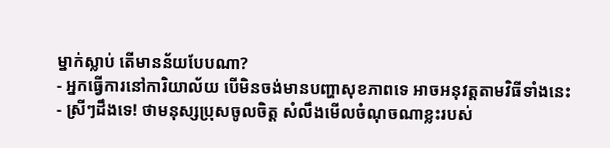ម្នាក់ស្លាប់ តើមានន័យបែបណា?
- អ្នកធ្វើការនៅការិយាល័យ បើមិនចង់មានបញ្ហាសុខភាពទេ អាចអនុវត្តតាមវិធីទាំងនេះ
- ស្រីៗដឹងទេ! ថាមនុស្សប្រុសចូលចិត្ត សំលឹងមើលចំណុចណាខ្លះរបស់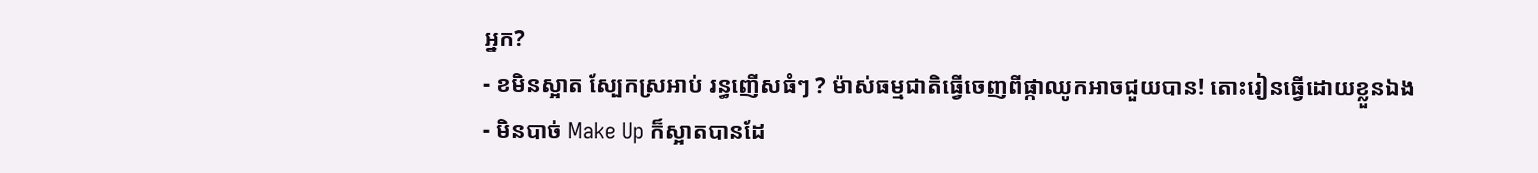អ្នក?
- ខមិនស្អាត ស្បែកស្រអាប់ រន្ធញើសធំៗ ? ម៉ាស់ធម្មជាតិធ្វើចេញពីផ្កាឈូកអាចជួយបាន! តោះរៀនធ្វើដោយខ្លួនឯង
- មិនបាច់ Make Up ក៏ស្អាតបានដែ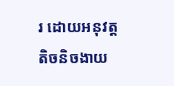រ ដោយអនុវត្តតិចនិចងាយ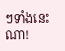ៗទាំងនេះណា!